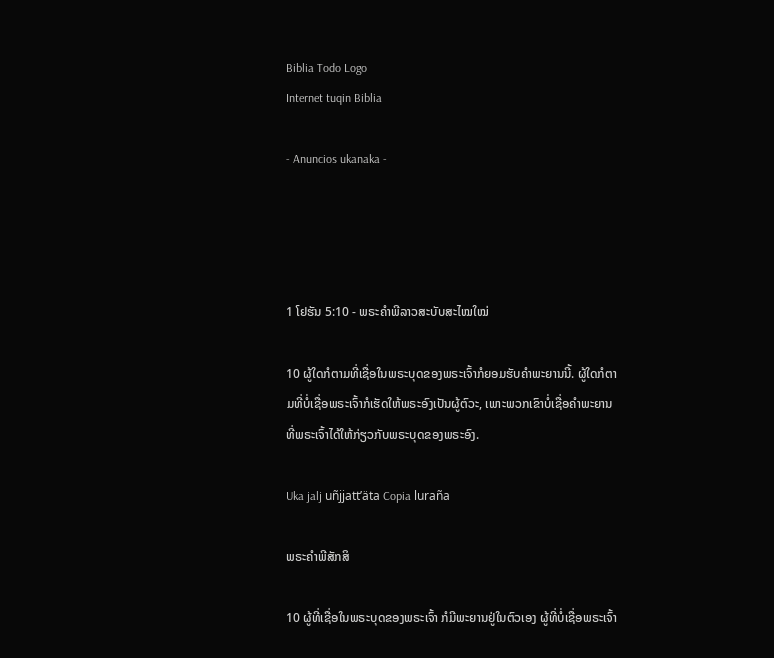Biblia Todo Logo
Internet tuqin Biblia

- Anuncios ukanaka -




1 ໂຢຮັນ 5:10 - ພຣະຄຳພີລາວສະບັບສະໄໝໃໝ່

10 ຜູ້ໃດກໍຕາມທີ່ເຊື່ອໃນພຣະບຸດຂອງພຣະເຈົ້າກໍຍອມຮັບຄຳພະຍານນີ້. ຜູ້ໃດກໍຕາມທີ່ບໍ່ເຊື່ອພຣະເຈົ້າກໍເຮັດໃຫ້ພຣະອົງເປັນຜູ້ຕົວະ, ເພາະພວກເຂົາບໍ່ເຊື່ອຄຳພະຍານທີ່ພຣະເຈົ້າໄດ້ໃຫ້ກ່ຽວກັບພຣະບຸດຂອງພຣະອົງ.

Uka jalj uñjjattʼäta Copia luraña

ພຣະຄຳພີສັກສິ

10 ຜູ້ທີ່ເຊື່ອໃນພຣະບຸດຂອງພຣະເຈົ້າ ກໍມີພະຍານຢູ່ໃນຕົວເອງ ຜູ້ທີ່ບໍ່ເຊື່ອພຣະເຈົ້າ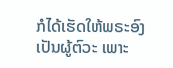ກໍໄດ້ເຮັດໃຫ້ພຣະອົງເປັນຜູ້ຕົວະ ເພາະ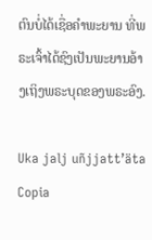ຕົນບໍ່ໄດ້ເຊື່ອຄຳພະຍານ ທີ່ພຣະເຈົ້າໄດ້ຊົງເປັນພະຍານອ້າງເຖິງພຣະບຸດຂອງພຣະອົງ.

Uka jalj uñjjattʼäta Copia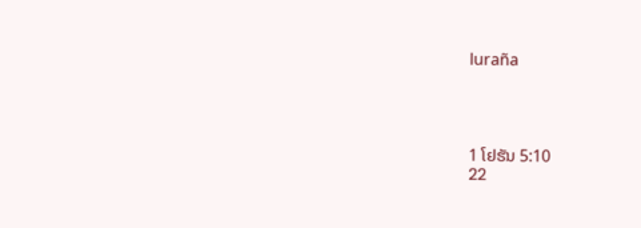luraña




1 ໂຢຮັນ 5:10
22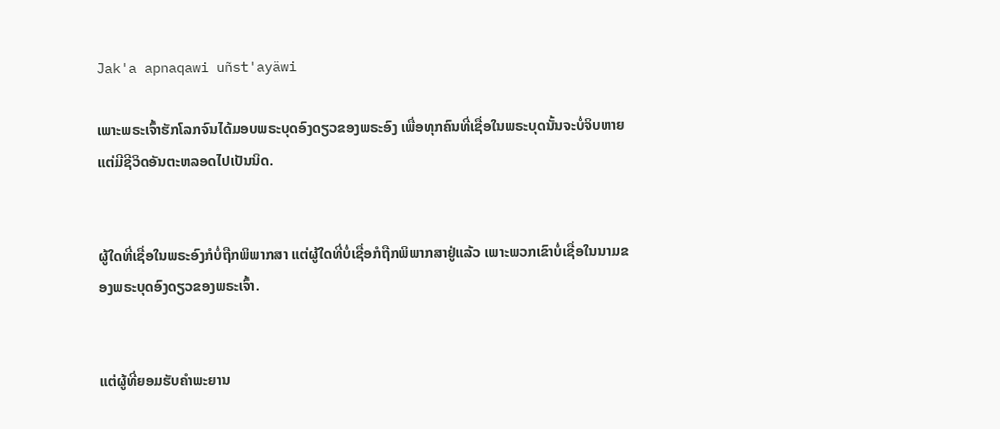Jak'a apnaqawi uñst'ayäwi

ເພາະພຣະເຈົ້າຮັກໂລກຈົນໄດ້ມອບພຣະບຸດອົງດຽວຂອງພຣະອົງ ເພື່ອທຸກຄົນທີ່ເຊື່ອໃນພຣະບຸດນັ້ນຈະບໍ່ຈິບຫາຍ ແຕ່ມີຊີວິດອັນຕະຫລອດໄປເປັນນິດ.


ຜູ້ໃດທີ່ເຊື່ອໃນພຣະອົງກໍບໍ່ຖືກພິພາກສາ ແຕ່ຜູ້ໃດທີ່ບໍ່ເຊື່ອກໍຖືກພິພາກສາຢູ່ແລ້ວ ເພາະພວກເຂົາບໍ່ເຊື່ອໃນນາມຂອງພຣະບຸດອົງດຽວຂອງພຣະເຈົ້າ.


ແຕ່ຜູ້ທີ່ຍອມຮັບຄຳພະຍານ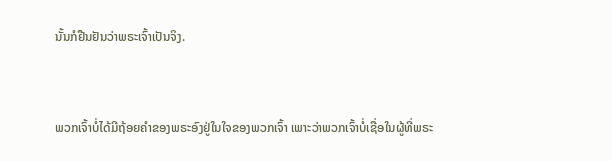ນັ້ນກໍຢືນຢັນວ່າພຣະເຈົ້າເປັນຈິງ.


ພວກເຈົ້າບໍ່ໄດ້ມີຖ້ອຍຄຳຂອງພຣະອົງຢູ່ໃນໃຈຂອງພວກເຈົ້າ ເພາະວ່າພວກເຈົ້າບໍ່ເຊື່ອໃນຜູ້ທີ່ພຣະ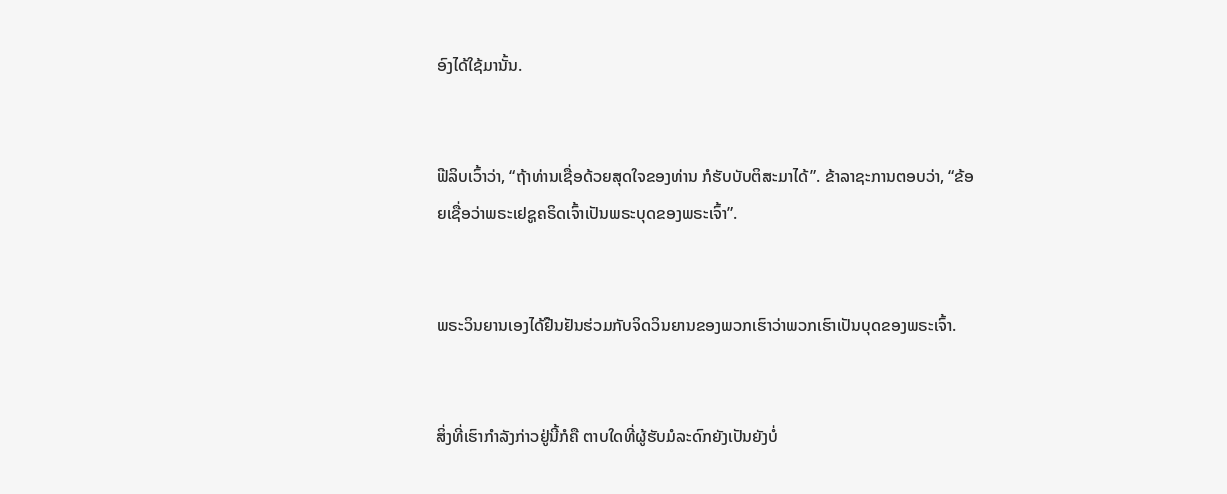ອົງໄດ້ໃຊ້ມານັ້ນ.


ຟີລິບເວົ້າວ່າ, “ຖ້າທ່ານເຊື່ອດ້ວຍສຸດໃຈຂອງທ່ານ ກໍຮັບບັບຕິສະມາໄດ້”. ຂ້າລາຊະການຕອບວ່າ, “ຂ້ອຍເຊື່ອວ່າພຣະເຢຊູຄຣິດເຈົ້າເປັນພຣະບຸດຂອງພຣະເຈົ້າ”.


ພຣະວິນຍານເອງໄດ້ຢືນຢັນຮ່ວມກັບຈິດວິນຍານຂອງພວກເຮົາວ່າພວກເຮົາເປັນບຸດຂອງພຣະເຈົ້າ.


ສິ່ງທີ່ເຮົາກຳລັງກ່າວຢູ່ນີ້ກໍຄື ຕາບໃດທີ່ຜູ້ຮັບມໍລະດົກຍັງເປັນຍັງບໍ່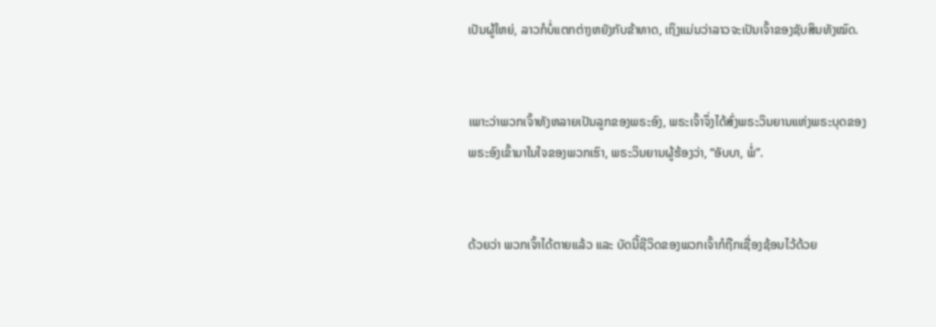ເປັນຜູ້ໃຫຍ່, ລາວກໍບໍ່ແຕກຕ່າງຫຍັງກັບຂ້າທາດ, ເຖິງແມ່ນວ່າລາວຈະເປັນເຈົ້າຂອງຊັບສິນທັງໝົດ.


ເພາະວ່າພວກເຈົ້າທັງຫລາຍເປັນລູກຂອງພຣະອົງ, ພຣະເຈົ້າຈຶ່ງໄດ້ສົ່ງພຣະວິນຍານແຫ່ງພຣະບຸດຂອງພຣະອົງເຂົ້າມາໃນໃຈຂອງພວກເຮົາ, ພຣະວິນຍານຜູ້ຮ້ອງວ່າ, “ອັບບາ, ພໍ່”.


ດ້ວຍວ່າ ພວກເຈົ້າໄດ້ຕາຍແລ້ວ ແລະ ບັດນີ້ຊີວິດຂອງພວກເຈົ້າກໍຖືກເຊື່ອງຊ້ອນໄວ້ດ້ວຍ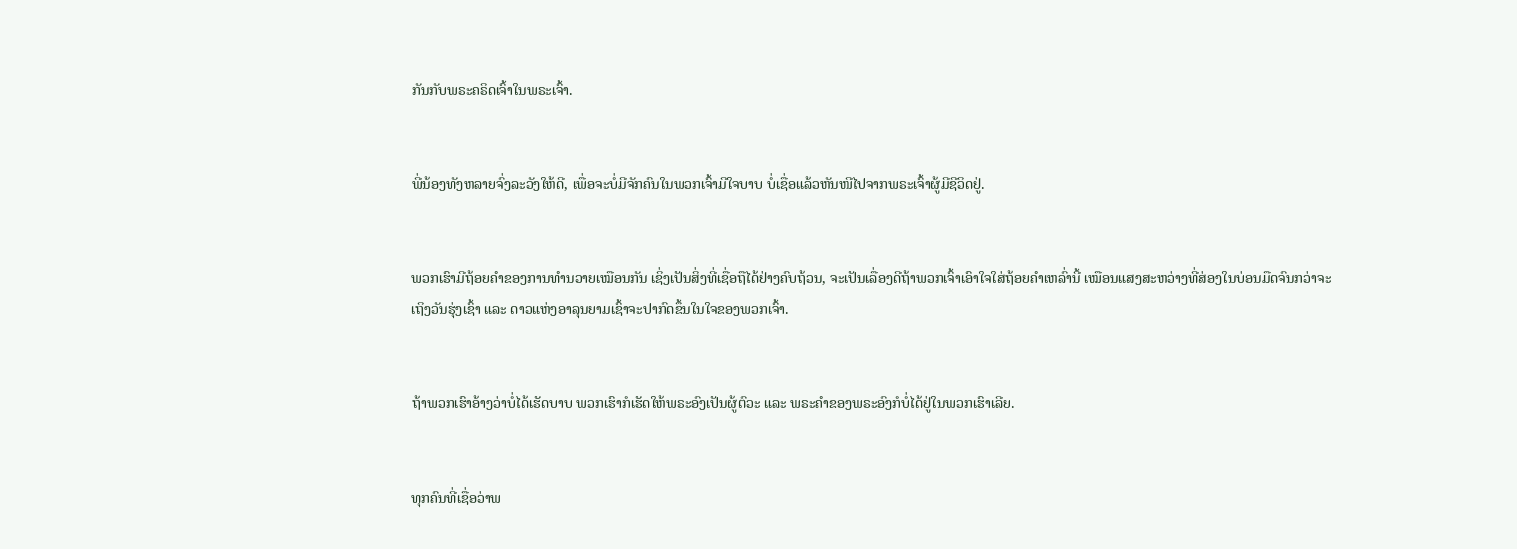ກັນກັບພຣະຄຣິດເຈົ້າໃນພຣະເຈົ້າ.


ພີ່ນ້ອງທັງຫລາຍຈົ່ງລະວັງໃຫ້ດີ, ເພື່ອຈະບໍ່ມີຈັກຄົນໃນພວກເຈົ້າມີໃຈບາບ ບໍ່ເຊື່ອແລ້ວຫັນໜີໄປຈາກພຣະເຈົ້າຜູ້ມີຊີວິດຢູ່.


ພວກເຮົາມີຖ້ອຍຄຳຂອງການທຳນວາຍເໝືອນກັນ ເຊິ່ງເປັນສິ່ງທີ່ເຊື່ອຖືໄດ້ຢ່າງຄົບຖ້ວນ, ຈະເປັນເລື່ອງດີຖ້າພວກເຈົ້າເອົາໃຈໃສ່ຖ້ອຍຄຳເຫລົ່ານີ້ ເໝືອນແສງສະຫວ່າງທີ່ສ່ອງໃນບ່ອນມືດຈົນກວ່າຈະເຖິງວັນຮຸ່ງເຊົ້າ ແລະ ດາວແຫ່ງອາລຸນຍາມເຊົ້າຈະປາກົດຂຶ້ນໃນໃຈຂອງພວກເຈົ້າ.


ຖ້າພວກເຮົາອ້າງວ່າບໍ່ໄດ້ເຮັດບາບ ພວກເຮົາກໍເຮັດໃຫ້ພຣະອົງເປັນຜູ້ຕົວະ ແລະ ພຣະຄຳຂອງພຣະອົງກໍບໍ່ໄດ້ຢູ່ໃນພວກເຮົາເລີຍ.


ທຸກຄົນທີ່ເຊື່ອວ່າພ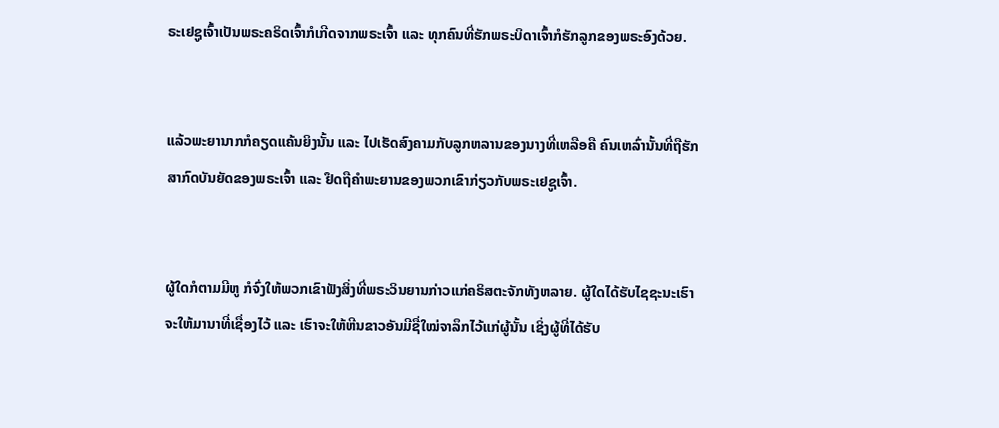ຣະເຢຊູເຈົ້າເປັນພຣະຄຣິດເຈົ້າກໍເກີດຈາກພຣະເຈົ້າ ແລະ ທຸກຄົນທີ່ຮັກພຣະບິດາເຈົ້າກໍຮັກລູກຂອງພຣະອົງດ້ວຍ.


ແລ້ວພະຍານາກກໍຄຽດແຄ້ນຍິງນັ້ນ ແລະ ໄປເຮັດສົງຄາມກັບລູກຫລານຂອງນາງທີ່ເຫລືອຄື ຄົນເຫລົ່ານັ້ນທີ່ຖືຮັກສາກົດບັນຍັດຂອງພຣະເຈົ້າ ແລະ ຢຶດຖືຄຳພະຍານຂອງພວກເຂົາກ່ຽວກັບພຣະເຢຊູເຈົ້າ.


ຜູ້ໃດກໍຕາມມີຫູ ກໍຈົ່ງໃຫ້ພວກເຂົາຟັງສິ່ງທີ່ພຣະວິນຍານກ່າວແກ່ຄຣິສຕະຈັກທັງຫລາຍ. ຜູ້ໃດໄດ້ຮັບໄຊຊະນະເຮົາຈະໃຫ້ມານາທີ່ເຊື່ອງໄວ້ ແລະ ເຮົາຈະໃຫ້ຫີນຂາວອັນມີຊື່ໃໝ່ຈາລຶກໄວ້ແກ່ຜູ້ນັ້ນ ເຊິ່ງຜູ້ທີ່ໄດ້ຮັບ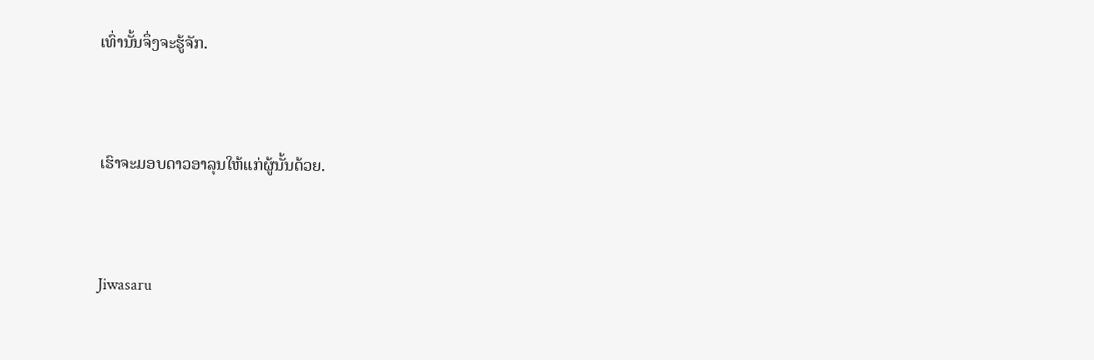ເທົ່ານັ້ນຈຶ່ງຈະຮູ້ຈັກ.


ເຮົາຈະມອບດາວອາລຸນໃຫ້ແກ່ຜູ້ນັ້ນດ້ວຍ.


Jiwasaru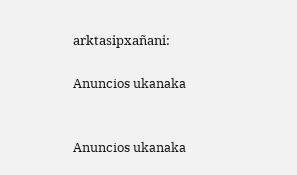arktasipxañani:

Anuncios ukanaka


Anuncios ukanaka